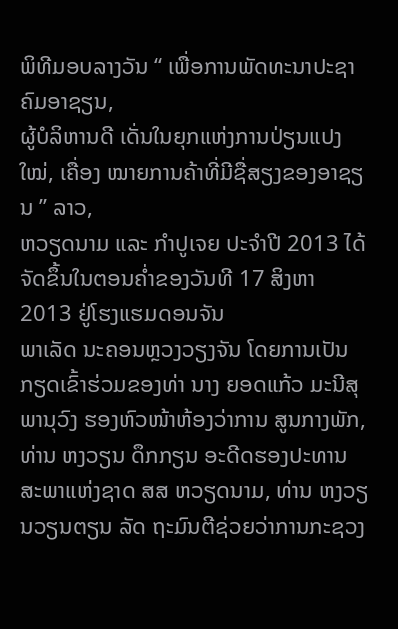ພິທີມອບລາງວັນ “ ເພື່ອການພັດທະນາປະຊາຄົມອາຊຽນ,
ຜູ້ບໍລິຫານດີ ເດັ່ນໃນຍຸກແຫ່ງການປ່ຽນແປງໃໝ່, ເຄື່ອງ ໝາຍການຄ້າທີ່ມີຊື່ສຽງຂອງອາຊຽນ ” ລາວ,
ຫວຽດນາມ ແລະ ກຳປູເຈຍ ປະຈຳປີ 2013 ໄດ້ຈັດຂຶ້ນໃນຕອນຄ່ຳຂອງວັນທີ 17 ສິງຫາ 2013 ຢູ່ໂຮງແຮມດອນຈັນ
ພາເລັດ ນະຄອນຫຼວງວຽງຈັນ ໂດຍການເປັນ ກຽດເຂົ້າຮ່ວມຂອງທ່າ ນາງ ຍອດແກ້ວ ມະນີສຸພານຸວົງ ຮອງຫົວໜ້າຫ້ອງວ່າການ ສູນກາງພັກ,
ທ່ານ ຫງວຽນ ດຶກກຽນ ອະດີດຮອງປະທານສະພາແຫ່ງຊາດ ສສ ຫວຽດນາມ, ທ່ານ ຫງວຽນວຽນຕຽນ ລັດ ຖະມົນຕີຊ່ວຍວ່າການກະຊວງ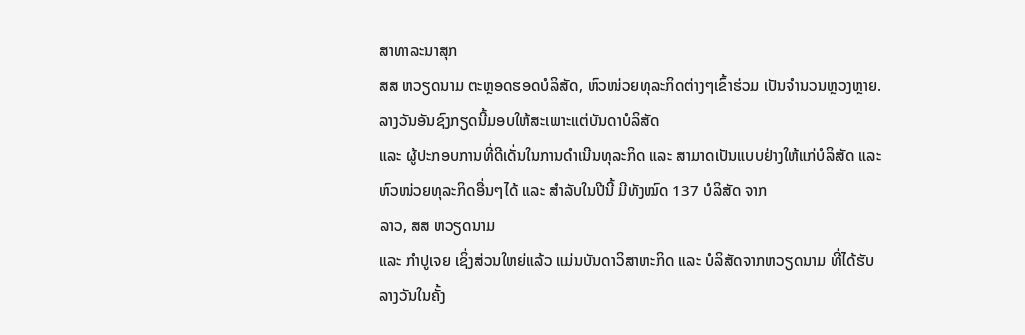ສາທາລະນາສຸກ
ສສ ຫວຽດນາມ ຕະຫຼອດຮອດບໍລິສັດ, ຫົວໜ່ວຍທຸລະກິດຕ່າງໆເຂົ້າຮ່ວມ ເປັນຈຳນວນຫຼວງຫຼາຍ.
ລາງວັນອັນຊົງກຽດນີ້ມອບໃຫ້ສະເພາະແຕ່ບັນດາບໍລິສັດ
ແລະ ຜູ້ປະກອບການທີ່ດີເດັ່ນໃນການດຳເນີນທຸລະກິດ ແລະ ສາມາດເປັນແບບຢ່າງໃຫ້ແກ່ບໍລິສັດ ແລະ
ຫົວໜ່ວຍທຸລະກິດອື່ນໆໄດ້ ແລະ ສຳລັບໃນປີນີ້ ມີທັງໝົດ 137 ບໍລິສັດ ຈາກ
ລາວ, ສສ ຫວຽດນາມ
ແລະ ກຳປູເຈຍ ເຊິ່ງສ່ວນໃຫຍ່ແລ້ວ ແມ່ນບັນດາວິສາຫະກິດ ແລະ ບໍລິສັດຈາກຫວຽດນາມ ທີ່ໄດ້ຮັບ
ລາງວັນໃນຄັ້ງ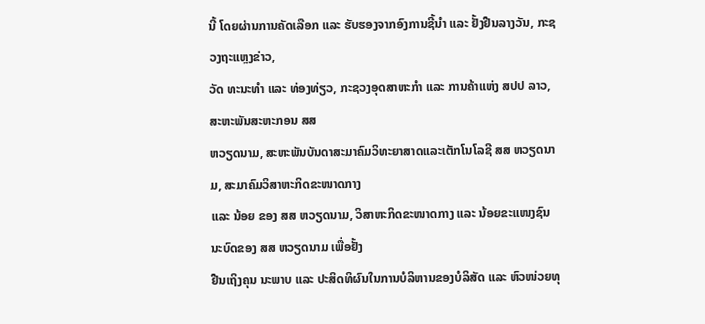ນີ້ ໂດຍຜ່ານການຄັດເລືອກ ແລະ ຮັບຮອງຈາກອົງການຊີ້ນຳ ແລະ ຢັ້ງຢືນລາງວັນ, ກະຊວງຖະແຫຼງຂ່າວ,
ວັດ ທະນະທຳ ແລະ ທ່ອງທ່ຽວ, ກະຊວງອຸດສາຫະກຳ ແລະ ການຄ້າແຫ່ງ ສປປ ລາວ, ສະຫະພັນສະຫະກອນ ສສ
ຫວຽດນາມ, ສະຫະພັນບັນດາສະມາຄົມວິທະຍາສາດແລະເຕັກໂນໂລຊີ ສສ ຫວຽດນາມ, ສະມາຄົມວິສາຫະກິດຂະໜາດກາງ
ແລະ ນ້ອຍ ຂອງ ສສ ຫວຽດນາມ, ວິສາຫະກິດຂະໜາດກາງ ແລະ ນ້ອຍຂະແໜງຊົນນະບົດຂອງ ສສ ຫວຽດນາມ ເພື່ອຢັ້ງ
ຢືນເຖິງຄຸນ ນະພາບ ແລະ ປະສິດທິຜົນໃນການບໍລິຫານຂອງບໍລິສັດ ແລະ ຫົວໜ່ວຍທຸ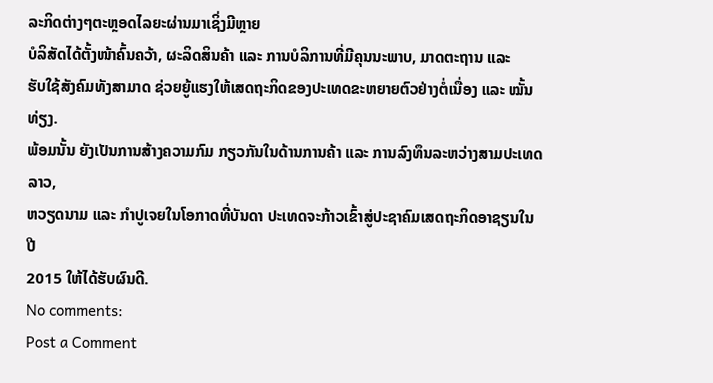ລະກິດຕ່າງໆຕະຫຼອດໄລຍະຜ່ານມາເຊິ່ງມີຫຼາຍ
ບໍລິສັດໄດ້ຕັ້ງໜ້າຄົ້ນຄວ້າ, ຜະລິດສິນຄ້າ ແລະ ການບໍລິການທີ່ມີຄຸນນະພາບ, ມາດຕະຖານ ແລະ
ຮັບໃຊ້ສັງຄົມທັງສາມາດ ຊ່ວຍຍູ້ແຮງໃຫ້ເສດຖະກິດຂອງປະເທດຂະຫຍາຍຕົວຢ່າງຕໍ່ເນື່ອງ ແລະ ໝັ້ນທ່ຽງ.
ພ້ອມນັ້ນ ຍັງເປັນການສ້າງຄວາມກົມ ກຽວກັນໃນດ້ານການຄ້າ ແລະ ການລົງທຶນລະຫວ່າງສາມປະເທດລາວ,
ຫວຽດນາມ ແລະ ກຳປູເຈຍໃນໂອກາດທີ່ບັນດາ ປະເທດຈະກ້າວເຂົ້າສູ່ປະຊາຄົມເສດຖະກິດອາຊຽນໃນປີ
2015 ໃຫ້ໄດ້ຮັບຜົນດີ.
No comments:
Post a Comment